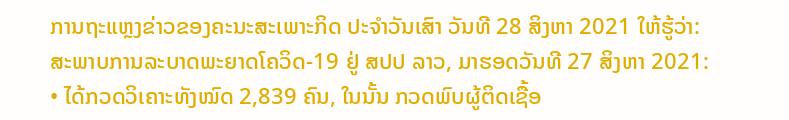ການຖະແຫຼງຂ່າວຂອງຄະນະສະເພາະກິດ ປະຈຳວັນເສົາ ວັນທີ 28 ສິງຫາ 2021 ໃຫ້ຮູ້ວ່າ:
ສະພາບການລະບາດພະຍາດໂຄວິດ-19 ຢູ່ ສປປ ລາວ, ມາຮອດວັນທີ 27 ສິງຫາ 2021:
• ໄດ້ກວດວິເຄາະທັງໝົດ 2,839 ຄົນ, ໃນນັ້ນ ກວດພົບຜູ້ຕິດເຊື້ອ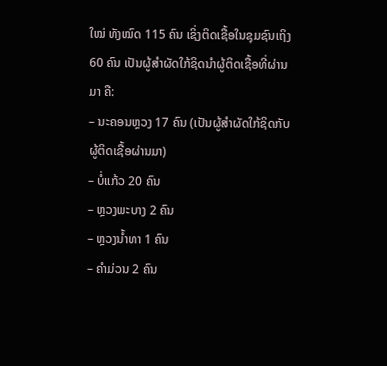ໃໝ່ ທັງໝົດ 115 ຄົນ ເຊິ່ງຕິດເຊື້ອໃນຊຸມຊົນເຖິງ 60 ຄົນ ເປັນຜູ້ສຳຜັດໃກ້ຊິດນຳຜູ້ຕິດເຊື້ອທີ່ຜ່ານມາ ຄື:
– ນະຄອນຫຼວງ 17 ຄົນ (ເປັນຜູ້ສຳຜັດໃກ້ຊິດກັບຜູ້ຕິດເຊື້ອຜ່ານມາ)
– ບໍ່ແກ້ວ 20 ຄົນ
– ຫຼວງພະບາງ 2 ຄົນ
– ຫຼວງນ້ຳທາ 1 ຄົນ
– ຄຳມ່ວນ 2 ຄົນ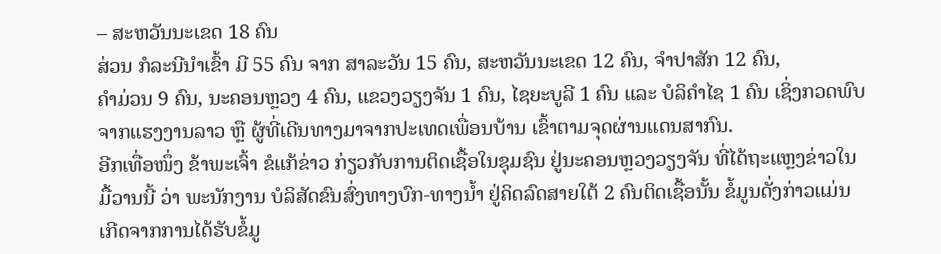– ສະຫວັນນະເຂດ 18 ຄົນ
ສ່ວນ ກໍລະນີນໍາເຂົ້າ ມີ 55 ຄົນ ຈາກ ສາລະວັນ 15 ຄົນ, ສະຫວັນນະເຂດ 12 ຄົນ, ຈຳປາສັກ 12 ຄົນ,
ຄຳມ່ວນ 9 ຄົນ, ນະຄອນຫຼວງ 4 ຄົນ, ແຂວງວຽງຈັນ 1 ຄົນ, ໄຊຍະບູລີ 1 ຄົນ ແລະ ບໍລິຄຳໄຊ 1 ຄົນ ເຊິ່ງກວດພົບຈາກແຮງງານລາວ ຫຼື ຜູ້ທີ່ເດີນທາງມາຈາກປະເທດເພື່ອນບ້ານ ເຂົ້າຕາມຈຸດຜ່ານແດນສາກົນ.
ອີກເທື່ອໜຶ່ງ ຂ້າພະເຈົ້າ ຂໍແກ້ຂ່າວ ກ່ຽວກັບການຕິດເຊື້ອໃນຊຸມຊົນ ຢູ່ນະຄອນຫຼວງວຽງຈັນ ທີ່ໄດ້ຖະແຫຼງຂ່າວໃນມື້ວານນີ້ ວ່າ ພະນັກງານ ບໍລິສັດຂົນສົ່ງທາງບົກ-ທາງນ້ຳ ຢູ່ຄິດລົດສາຍໃຕ້ 2 ຄົນຕິດເຊື້ອນັ້ນ ຂໍ້ມູນດັ່ງກ່າວແມ່ນເກີດຈາກການໄດ້ຮັບຂໍ້ມູ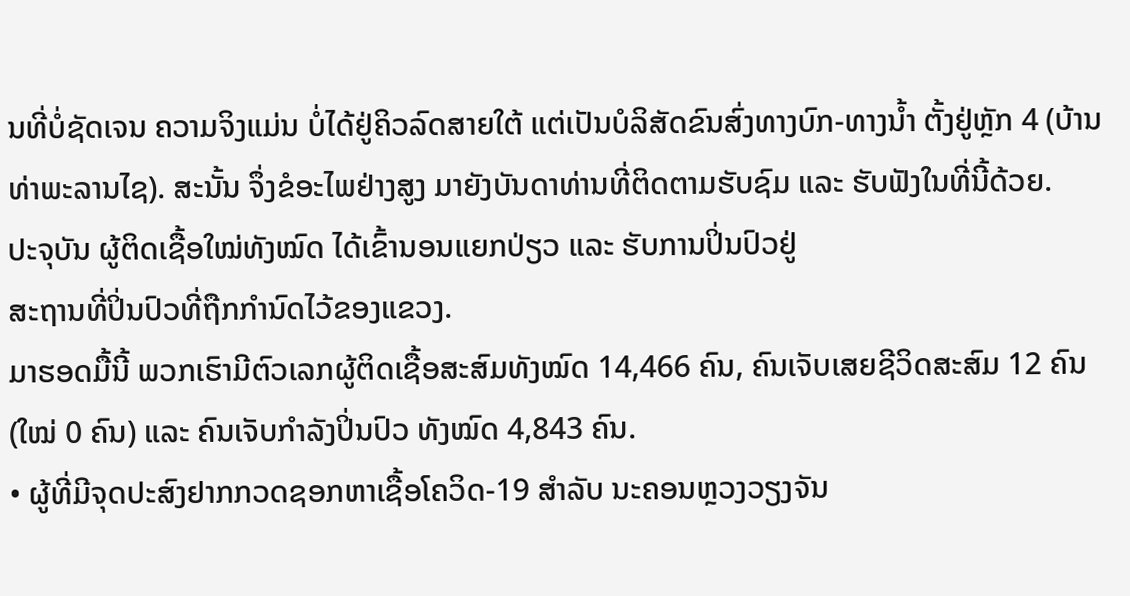ນທີ່ບໍ່ຊັດເຈນ ຄວາມຈິງແມ່ນ ບໍ່ໄດ້ຢູ່ຄິວລົດສາຍໃຕ້ ແຕ່ເປັນບໍລິສັດຂົນສົ່ງທາງບົກ-ທາງນ້ຳ ຕັ້ງຢູ່ຫຼັກ 4 (ບ້ານທ່າພະລານໄຊ). ສະນັ້ນ ຈຶ່ງຂໍອະໄພຢ່າງສູງ ມາຍັງບັນດາທ່ານທີ່ຕິດຕາມຮັບຊົມ ແລະ ຮັບຟັງໃນທີ່ນີ້ດ້ວຍ.
ປະຈຸບັນ ຜູ້ຕິດເຊື້ອໃໝ່ທັງໝົດ ໄດ້ເຂົ້ານອນແຍກປ່ຽວ ແລະ ຮັບການປິ່ນປົວຢູ່
ສະຖານທີ່ປິ່ນປົວທີ່ຖືກກຳນົດໄວ້ຂອງແຂວງ.
ມາຮອດມື້ນີ້ ພວກເຮົາມີຕົວເລກຜູ້ຕິດເຊື້ອສະສົມທັງໝົດ 14,466 ຄົນ, ຄົນເຈັບເສຍຊີວິດສະສົມ 12 ຄົນ (ໃໝ່ 0 ຄົນ) ແລະ ຄົນເຈັບກໍາລັງປິ່ນປົວ ທັງໝົດ 4,843 ຄົນ.
• ຜູ້ທີ່ມີຈຸດປະສົງຢາກກວດຊອກຫາເຊື້ອໂຄວິດ-19 ສຳລັບ ນະຄອນຫຼວງວຽງຈັນ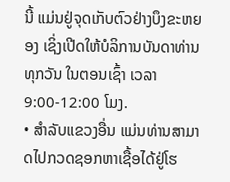ນີ້ ແມ່ນຢູ່ຈຸດເກັບຕົວຢ່າງບຶງຂະຫຍອງ ເຊິ່ງເປີດໃຫ້ບໍລິການບັນດາທ່ານທຸກວັນ ໃນຕອນເຊົ້າ ເວລາ 9:00-12:00 ໂມງ.
• ສຳລັບແຂວງອື່ນ ແມ່ນທ່ານສາມາດໄປກວດຊອກຫາເຊື້ອໄດ້ຢູ່ໂຮ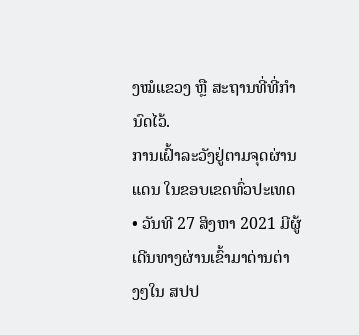ງໝໍແຂວງ ຫຼື ສະຖານທີ່ທີ່ກຳນົດໄວ້.
ການເຝົ້າລະວັງຢູ່ຕາມຈຸດຜ່ານແດນ ໃນຂອບເຂດທົ່ວປະເທດ
• ວັນທີ 27 ສິງຫາ 2021 ມີຜູ້ເດີນທາງຜ່ານເຂົ້າມາດ່ານຕ່າງໆໃນ ສປປ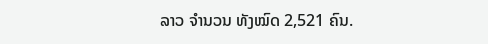ລາວ ຈໍານວນ ທັງໝົດ 2,521 ຄົນ.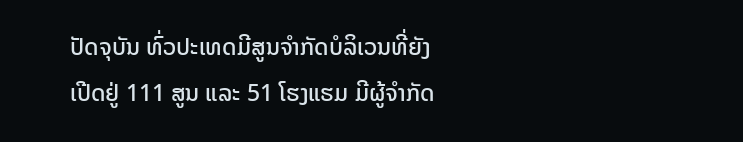ປັດຈຸບັນ ທົ່ວປະເທດມີສູນຈຳກັດບໍລິເວນທີ່ຍັງເປີດຢູ່ 111 ສູນ ແລະ 51 ໂຮງແຮມ ມີຜູ້ຈຳກັດ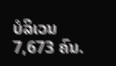ບໍລິເວນ 7,673 ຄົນ.